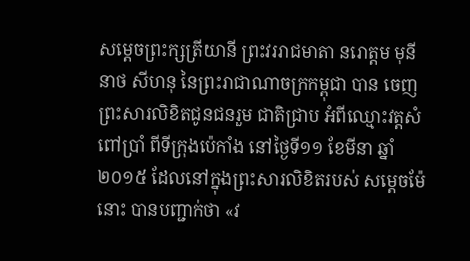សម្តេចព្រះក្សត្រីយានី ព្រះវររាជមាតា នរោត្តម មុនីនាថ សីហនុ នៃព្រះរាជាណាចក្រកម្ពុជា បាន ចេញ ព្រះសារលិខិតជូនជនរួម ជាតិជ្រាប អំពីឈ្មោះវត្តសំពៅប្រាំ ពីទីក្រុងប៉េកាំង នៅថ្ងៃទី១១ ខែមីនា ឆ្នាំ២០១៥ ដែលនៅក្នុងព្រះសារលិខិតរបស់ សម្តេចម៉ែនោះ បានបញ្ជាក់ថា «វ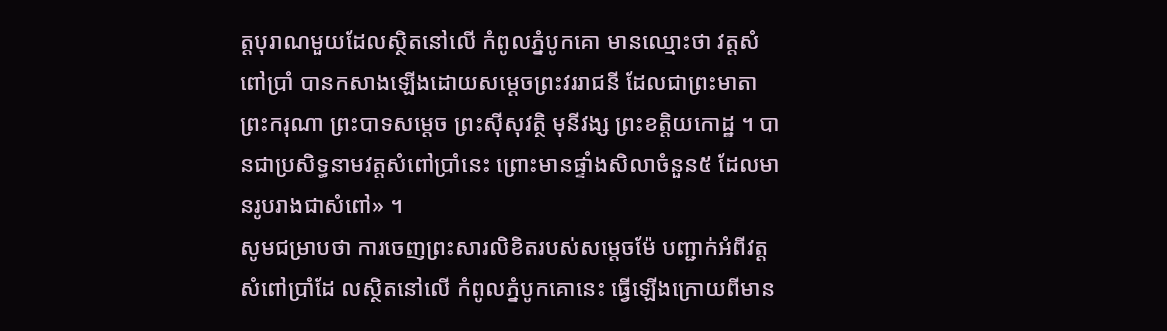ត្តបុរាណមួយដែលស្ថិតនៅលើ កំពូលភ្នំបូកគោ មានឈ្មោះថា វត្តសំពៅប្រាំ បានកសាងឡើងដោយសម្តេចព្រះវររាជនី ដែលជាព្រះមាតា ព្រះករុណា ព្រះបាទសម្តេច ព្រះស៊ីសុវតិ្ថ មុនីវង្ស ព្រះខត្តិយកោដ្ឋ ។ បានជាប្រសិទ្ធនាមវត្តសំពៅប្រាំនេះ ព្រោះមានផ្ទាំងសិលាចំនួន៥ ដែលមានរូបរាងជាសំពៅ» ។
សូមជម្រាបថា ការចេញព្រះសារលិខិតរបស់សម្តេចម៉ែ បញ្ជាក់អំពីវត្តសំពៅប្រាំដែ លស្ថិតនៅលើ កំពូលភ្នំបូកគោនេះ ធ្វើឡើងក្រោយពីមាន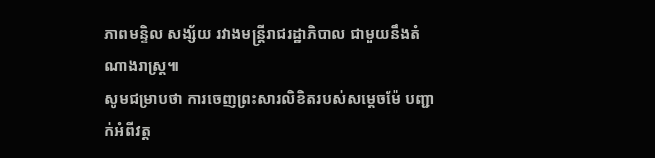ភាពមន្ទិល សង្ស័យ រវាងមន្រ្តីរាជរដ្ឋាភិបាល ជាមួយនឹងតំណាងរាស្រ្ត៕
សូមជម្រាបថា ការចេញព្រះសារលិខិតរបស់សម្តេចម៉ែ បញ្ជាក់អំពីវត្ត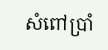សំពៅប្រាំ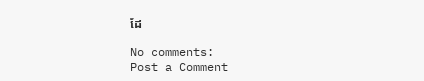ដែ

No comments:
Post a Comment